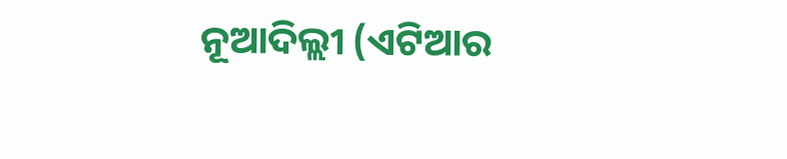ନୂଆଦିଲ୍ଲୀ (ଏଟିଆର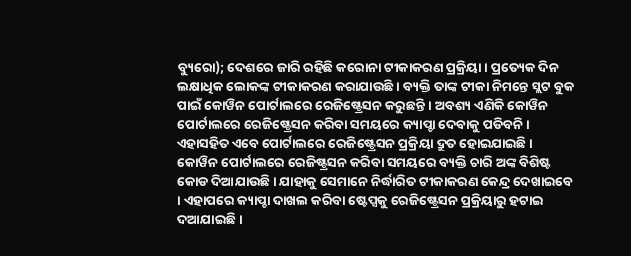ବ୍ୟୁରୋ); ଦେଶରେ ଜାରି ରହିଛି କରୋନା ଟୀକାକରଣ ପ୍ରକ୍ରିୟା । ପ୍ରତ୍ୟେକ ଦିନ ଲକ୍ଷାଧିକ ଲୋକଙ୍କ ଟୀକାକରଣ କରାଯାଉଛି । ବ୍ୟକ୍ତି ତାଙ୍କ ଟୀକା ନିମନ୍ତେ ସ୍ଲଟ ବୁକ ପାଇଁ କୋୱିନ ପୋର୍ଟାଲରେ ରେଜିଷ୍ଟ୍ରେସନ କରୁଛନ୍ତି । ଅବଶ୍ୟ ଏଣିକି କୋୱିନ ପୋର୍ଟାଲରେ ରେଜିଷ୍ଟ୍ରେସନ କରିବା ସମୟରେ କ୍ୟାପ୍ଚା ଦେବାକୁ ପଡିବନି । ଏହାସହିତ ଏବେ ପୋର୍ଟାଲରେ ରେଜିଷ୍ଟ୍ରେସନ ପ୍ରକ୍ରିୟା ଦ୍ରୁତ ହୋଇଯାଇଛି ।
କୋୱିନ ପୋର୍ଟାଲରେ ରେଜିଷ୍ଟ୍ରସନ କରିବା ସମୟରେ ବ୍ୟକ୍ତି ଚାରି ଅଙ୍କ ବିଶିଷ୍ଟ କୋଡ ଦିଆଯାଉଛି । ଯାହାକୁ ସେମାନେ ନିର୍ଦ୍ଧାରିତ ଟୀକାକରଣ କେନ୍ଦ୍ର ଦେଖାଇବେ । ଏହାପରେ କ୍ୟାପ୍ଚା ଦାଖଲ କରିବା ଷ୍ଟେପ୍ସକୁ ରେଜିଷ୍ଟ୍ରେସନ ପ୍ରକ୍ରିୟାରୁ ହଟାଇ ଦଆଯାଇଛି ।